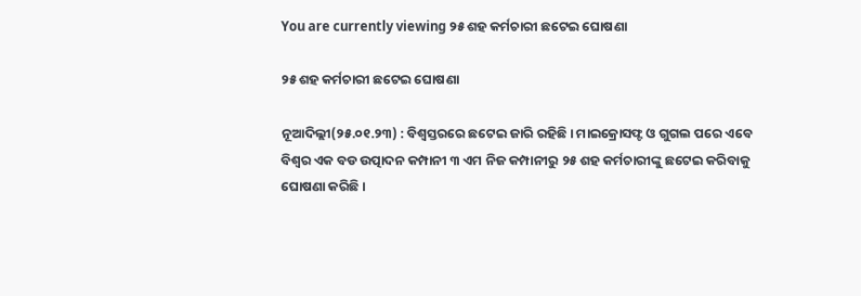You are currently viewing ୨୫ ଶହ କର୍ମଚାରୀ ଛଟେଇ ଘୋଷଣା

୨୫ ଶହ କର୍ମଚାରୀ ଛଟେଇ ଘୋଷଣା

ନୂଆଦିଲ୍ଲୀ(୨୫.୦୧.୨୩) : ବିଶ୍ୱସ୍ତରରେ ଛଟେଇ ଜାରି ରହିଛି । ମାଇକ୍ରୋସଫ୍ଟ ଓ ଗୁଗଲ ପରେ ଏବେ ବିଶ୍ୱର ଏକ ବଡ ଉତ୍ପାଦନ କମ୍ପାନୀ ୩ ଏମ ନିଜ କମ୍ପାନୀରୁ ୨୫ ଶହ କର୍ମଚାରୀଙ୍କୁ ଛଟେଇ କରିବାକୁ ଘୋଷଣା କରିଛି ।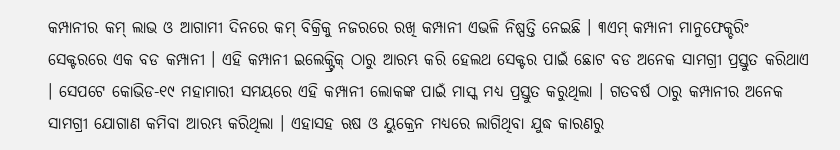କମ୍ପାନୀର କମ୍ ଲାଭ ଓ ଆଗାମୀ ଦିନରେ କମ୍ ବିକ୍ରିକୁ ନଜରରେ ରଖି କମ୍ପାନୀ ଏଭଳି ନିଷ୍ପତ୍ତି ନେଇଛି । ୩ଏମ୍ କମ୍ପାନୀ ମାନୁଫେକ୍ଚରିଂ ସେକ୍ଟରରେ ଏକ ବଡ କମ୍ପାନୀ । ଏହି କମ୍ପାନୀ ଇଲେକ୍ଟ୍ରିକ୍ ଠାରୁ ଆରମ୍ଭ କରି ହେଲଥ ସେକ୍ଟର ପାଇଁ ଛୋଟ ବଡ ଅନେକ ସାମଗ୍ରୀ ପ୍ରସ୍ତୁତ କରିଥାଏ । ସେପଟେ କୋଭିଡ-୧୯ ମହାମାରୀ ସମୟରେ ଏହି କମ୍ପାନୀ ଲୋକଙ୍କ ପାଇଁ ମାସ୍କ ମଧ୍ୟ ପ୍ରସ୍ତୁତ କରୁଥିଲା । ଗତବର୍ଷ ଠାରୁ କମ୍ପାନୀର ଅନେକ ସାମଗ୍ରୀ ଯୋଗାଣ କମିବା ଆରମ୍ଭ କରିଥିଲା । ଏହାସହ ଋଷ ଓ ୟୁକ୍ରେନ ମଧ୍ୟରେ ଲାଗିଥିବା ଯୁଦ୍ଧ କାରଣରୁ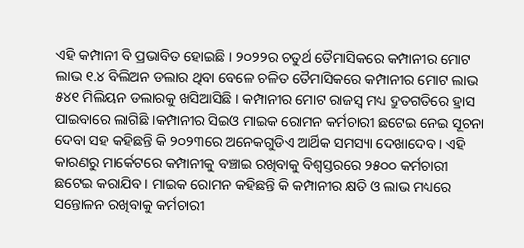ଏହି କମ୍ପାନୀ ବି ପ୍ରଭାବିତ ହୋଇଛି । ୨୦୨୨ର ଚତୁର୍ଥ ତୈମାସିକରେ କମ୍ପାନୀର ମୋଟ ଲାଭ ୧.୪ ବିଲିଅନ ଡଲାର ଥିବା ବେଳେ ଚଳିତ ତୈମାସିକରେ କମ୍ପାନୀର ମୋଟ ଲାଭ ୫୪୧ ମିଲିୟନ ଡଲାରକୁ ଖସିଆସିଛି । କମ୍ପାନୀର ମୋଟ ରାଜସ୍ୱ ମଧ୍ୟ ଦ୍ରୁତଗତିରେ ହ୍ରାସ ପାଇବାରେ ଲାଗିଛି ।କମ୍ପାନୀର ସିଇଓ ମାଇକ ରୋମନ କର୍ମଚାରୀ ଛଟେଇ ନେଇ ସୂଚନା ଦେବା ସହ କହିଛନ୍ତି କି ୨୦୨୩ରେ ଅନେକଗୁଡିଏ ଆର୍ଥିକ ସମସ୍ୟା ଦେଖାଦେବ । ଏହି କାରଣରୁ ମାର୍କେଟରେ କମ୍ପାନୀକୁ ବଞ୍ଚାଇ ରଖିବାକୁ ବିଶ୍ୱସ୍ତରରେ ୨୫୦୦ କର୍ମଚାରୀ ଛଟେଇ କରାଯିବ । ମାଇକ ରୋମନ କହିଛନ୍ତି କି କମ୍ପାନୀର କ୍ଷତି ଓ ଲାଭ ମଧ୍ୟରେ ସନ୍ତୋଳନ ରଖିବାକୁ କର୍ମଚାରୀ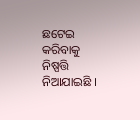ଛଟେଇ କରିବାକୁ ନିଷ୍ପତ୍ତି ନିଆଯାଇଛି ।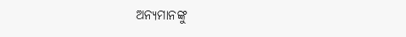ଅନ୍ୟମାନଙ୍କୁ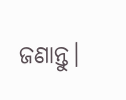ଜଣାନ୍ତୁ।